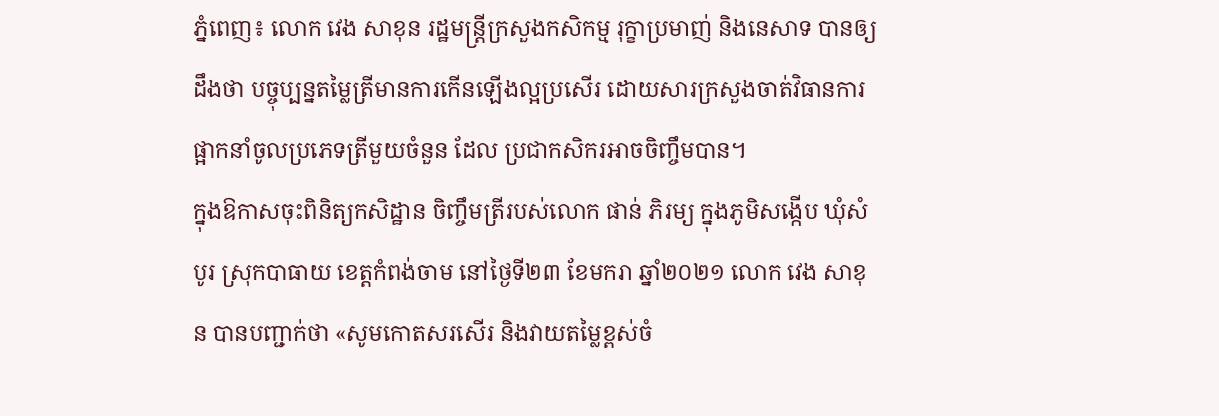ភ្នំពេញ៖ លោក វេង សាខុន រដ្ឋមន្រ្តីក្រសួងកសិកម្ម រុក្ខាប្រមាញ់ និងនេសាទ បានឲ្យដឹងថា បច្ចុប្បន្នតម្លៃត្រីមានការកើនឡើងល្អប្រសើរ ដោយសារក្រសួងចាត់វិធានការ ផ្អាកនាំចូលប្រភេទត្រីមួយចំនួន ដែល ប្រជាកសិករអាចចិញ្ចឹមបាន។
ក្នុងឱកាសចុះពិនិត្យកសិដ្ឋាន ចិញ្ចឹមត្រីរបស់លោក ផាន់ ភិរម្យ ក្នុងភូមិសង្កើប ឃុំសំបូរ ស្រុកបាធាយ ខេត្តកំពង់ចាម នៅថ្ងៃទី២៣ ខែមករា ឆ្នាំ២០២១ លោក វេង សាខុន បានបញ្ជាក់ថា «សូមកោតសរសើរ និងវាយតម្លៃខ្ពស់ចំ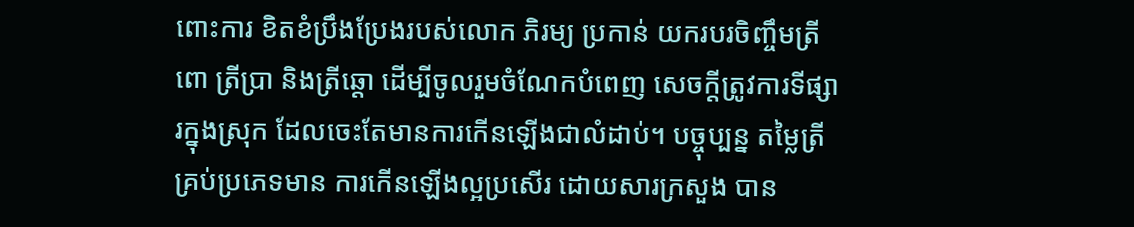ពោះការ ខិតខំប្រឹងប្រែងរបស់លោក ភិរម្យ ប្រកាន់ យករបរចិញ្ចឹមត្រីពោ ត្រីប្រា និងត្រីឆ្តោ ដើម្បីចូលរួមចំណែកបំពេញ សេចក្តីត្រូវការទីផ្សារក្នុងស្រុក ដែលចេះតែមានការកើនឡើងជាលំដាប់។ បច្ចុប្បន្ន តម្លៃត្រីគ្រប់ប្រភេទមាន ការកើនឡើងល្អប្រសើរ ដោយសារក្រសួង បាន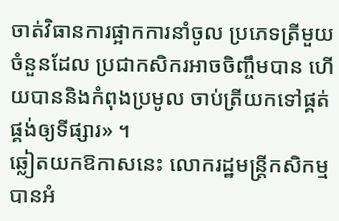ចាត់វិធានការផ្អាកការនាំចូល ប្រភេទត្រីមួយចំនួនដែល ប្រជាកសិករអាចចិញ្ចឹមបាន ហើយបាននិងកំពុងប្រមូល ចាប់ត្រីយកទៅផ្គត់ផ្គង់ឲ្យទីផ្សារ» ។
ឆ្លៀតយកឱកាសនេះ លោករដ្ឋមន្ត្រីកសិកម្ម បានអំ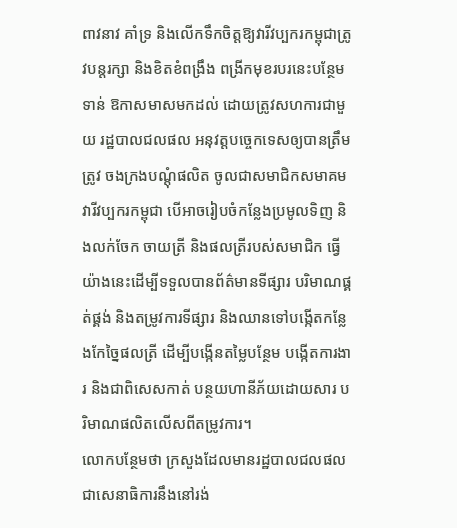ពាវនាវ គាំទ្រ និងលើកទឹកចិត្តឱ្យវារីវប្បករកម្ពុជាត្រូវបន្តរក្សា និងខិតខំពង្រឹង ពង្រីកមុខរបរនេះបន្ថែមទាន់ ឱកាសមាសមកដល់ ដោយត្រូវសហការជាមួយ រដ្ឋបាលជលផល អនុវត្តបច្ចេកទេសឲ្យបានត្រឹមត្រូវ ចងក្រងបណ្តុំផលិត ចូលជាសមាជិកសមាគមវារីវប្បករកម្ពុជា បើអាចរៀបចំកន្លែងប្រមូលទិញ និងលក់ចែក ចាយត្រី និងផលត្រីរបស់សមាជិក ធ្វើយ៉ាងនេះដើម្បីទទួលបានព័ត៌មានទីផ្សារ បរិមាណផ្គត់ផ្គង់ និងតម្រូវការទីផ្សារ និងឈានទៅបង្កើតកន្លែងកែច្នៃផលត្រី ដើម្បីបង្កើនតម្លៃបន្ថែម បង្កើតការងារ និងជាពិសេសកាត់ បន្ថយហានីភ័យដោយសារ បរិមាណផលិតលើសពីតម្រូវការ។
លោកបន្ថែមថា ក្រសួងដែលមានរដ្ឋបាលជលផល ជាសេនាធិការនឹងនៅរង់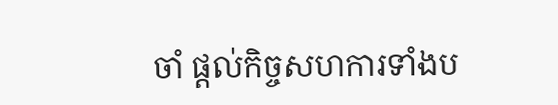ចាំ ផ្តល់កិច្ចសហការទាំងប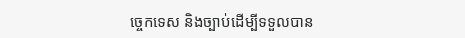ច្ចេកទេស និងច្បាប់ដើម្បីទទួលបាន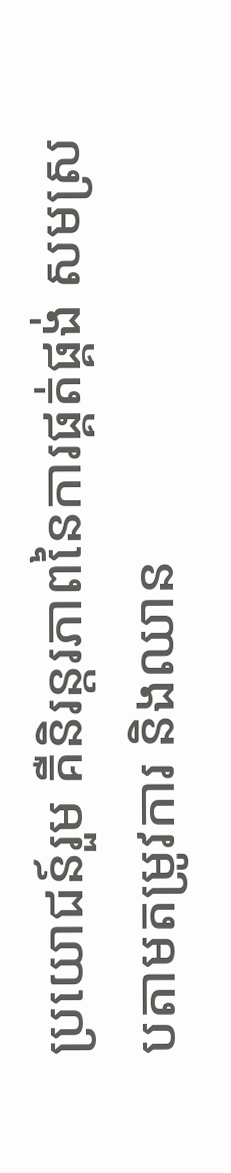ប្រយោជន៍រួម គឺនិរន្តរភាពនៃការផ្គត់ផ្គង់ សមស្របតាមតម្រូវការ និងឈាន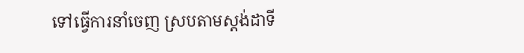ទៅធ្វើការនាំចេញ ស្របតាមស្តង់ដាទី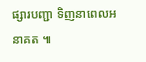ផ្សារបញ្ជា ទិញនាពេលអនាគត ៕